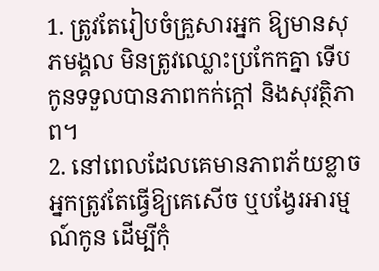1. ត្រូវតែរៀបចំគ្រួសារអ្នក ឱ្យមានសុភមង្គល មិនត្រូវឈ្លោះប្រកែកគ្នា ទើបកូនទទួលបានភាពកក់ក្តៅ និងសុវត្ថិភាព។
2. នៅពេលដែលគេមានភាពភ័យខ្លាច អ្នកត្រូវតែធ្វើឱ្យគេសើច ឬបង្វែរអារម្មណ៍កូន ដើម្បីកុំ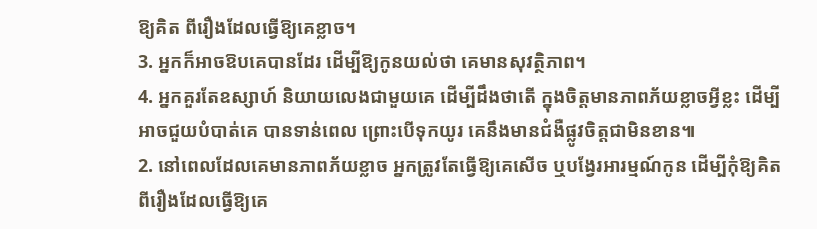ឱ្យគិត ពីរឿងដែលធ្វើឱ្យគេខ្លាច។
3. អ្នកក៏អាចឱបគេបានដែរ ដើម្បីឱ្យកូនយល់ថា គេមានសុវត្ថិភាព។
4. អ្នកគួរតែឧស្សាហ៍ និយាយលេងជាមួយគេ ដើម្បីដឹងថាតើ ក្នុងចិត្តមានភាពភ័យខ្លាចអ្វីខ្លះ ដើម្បីអាចជួយបំបាត់គេ បានទាន់ពេល ព្រោះបើទុកយូរ គេនឹងមានជំងឺផ្លូវចិត្តជាមិនខាន៕
2. នៅពេលដែលគេមានភាពភ័យខ្លាច អ្នកត្រូវតែធ្វើឱ្យគេសើច ឬបង្វែរអារម្មណ៍កូន ដើម្បីកុំឱ្យគិត ពីរឿងដែលធ្វើឱ្យគេ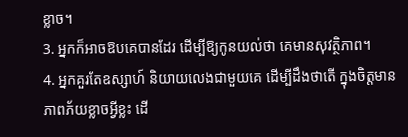ខ្លាច។
3. អ្នកក៏អាចឱបគេបានដែរ ដើម្បីឱ្យកូនយល់ថា គេមានសុវត្ថិភាព។
4. អ្នកគួរតែឧស្សាហ៍ និយាយលេងជាមួយគេ ដើម្បីដឹងថាតើ ក្នុងចិត្តមានភាពភ័យខ្លាចអ្វីខ្លះ ដើ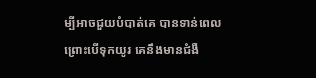ម្បីអាចជួយបំបាត់គេ បានទាន់ពេល ព្រោះបើទុកយូរ គេនឹងមានជំងឺ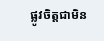ផ្លូវចិត្តជាមិន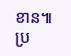ខាន៕
ប្រ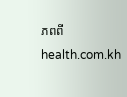ភពពីhealth.com.kh